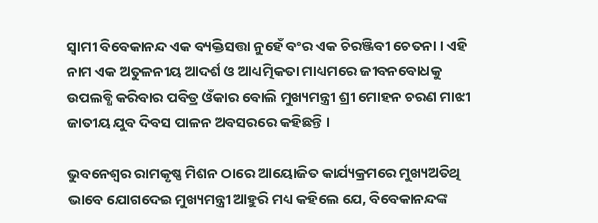ସ୍ୱାମୀ ବିବେକାନନ୍ଦ ଏକ ବ୍ୟକ୍ତିସତ୍ତା ନୁହେଁ ବଂର ଏକ ଚିରଞ୍ଜିବୀ ଚେତନା । ଏହି ନାମ ଏକ ଅତୁଳନୀୟ ଆଦର୍ଶ ଓ ଆଧ୍ୟତ୍ମିକତା ମାଧ୍ୟମରେ ଜୀବନବୋଧକୁ ଉପଲବ୍ଧି କରିବାର ପବିତ୍ର ଓଁକାର ବୋଲି ମୁଖ୍ୟମନ୍ତ୍ରୀ ଶ୍ରୀ ମୋହନ ଚରଣ ମାଝୀ ଜାତୀୟ ଯୁବ ଦିବସ ପାଳନ ଅବସରରେ କହିଛନ୍ତି ।

ଭୁବନେଶ୍ୱର ରାମକୃଷ୍ଣ ମିଶନ ଠାରେ ଆୟୋଜିତ କାର୍ଯ୍ୟକ୍ରମରେ ମୁଖ୍ୟଅତିଥି ଭାବେ ଯୋଗଦେଇ ମୁଖ୍ୟମନ୍ତ୍ରୀ ଆହୁରି ମଧ୍ୟ କହିଲେ ଯେ, ବିବେକାନନ୍ଦଙ୍କ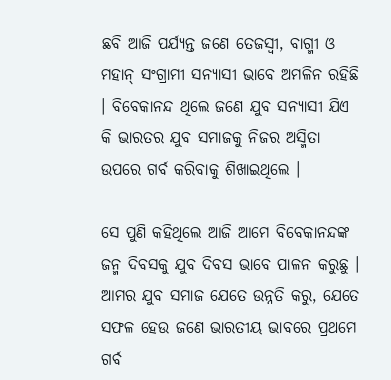ଛବି ଆଜି ପର୍ଯ୍ୟନ୍ତ ଜଣେ ତେଜସ୍ୱୀ, ବାଗ୍ମୀ ଓ ମହାନ୍ ସଂଗ୍ରାମୀ ସନ୍ୟାସୀ ଭାବେ ଅମଳିନ ରହିଛି । ବିବେକାନନ୍ଦ ଥିଲେ ଜଣେ ଯୁବ ସନ୍ୟାସୀ ଯିଏ କି ଭାରତର ଯୁବ ସମାଜକୁ ନିଜର ଅସ୍ମିତା ଉପରେ ଗର୍ବ କରିବାକୁ ଶିଖାଇଥିଲେ ।

ସେ ପୁଣି କହିଥିଲେ ଆଜି ଆମେ ବିବେକାନନ୍ଦଙ୍କ ଜନ୍ମ ଦିବସକୁ ଯୁବ ଦିବସ ଭାବେ ପାଳନ କରୁଛୁ । ଆମର ଯୁବ ସମାଜ ଯେତେ ଉନ୍ନତି କରୁ, ଯେତେ ସଫଳ ହେଉ ଜଣେ ଭାରତୀୟ ଭାବରେ ପ୍ରଥମେ ଗର୍ବ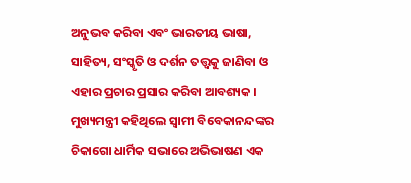ଅନୁଭବ କରିବା ଏବଂ ଭାରତୀୟ ଭାଷା, ସାହିତ୍ୟ, ସଂସ୍କୃତି ଓ ଦର୍ଶନ ତତ୍ତ୍ୱକୁ ଜାଣିବା ଓ ଏହାର ପ୍ରଚାର ପ୍ରସାର କରିବା ଆବଶ୍ୟକ । ମୁଖ୍ୟମନ୍ତ୍ରୀ କହିଥିଲେ ସ୍ୱାମୀ ବିବେକାନନ୍ଦଙ୍କର ଚିକାଗୋ ଧାର୍ମିକ ସଭାରେ ଅଭିଭାଷଣ ଏକ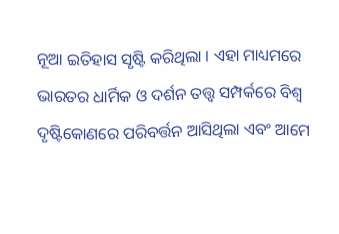ନୂଆ ଇତିହାସ ସୃଷ୍ଟି କରିଥିଲା । ଏହା ମାଧ୍ୟମରେ ଭାରତର ଧାର୍ମିକ ଓ ଦର୍ଶନ ତତ୍ତ୍ୱ ସମ୍ପର୍କରେ ବିଶ୍ୱ ଦୃଷ୍ଟିକୋଣରେ ପରିବର୍ତ୍ତନ ଆସିଥିଲା ଏବଂ ଆମେ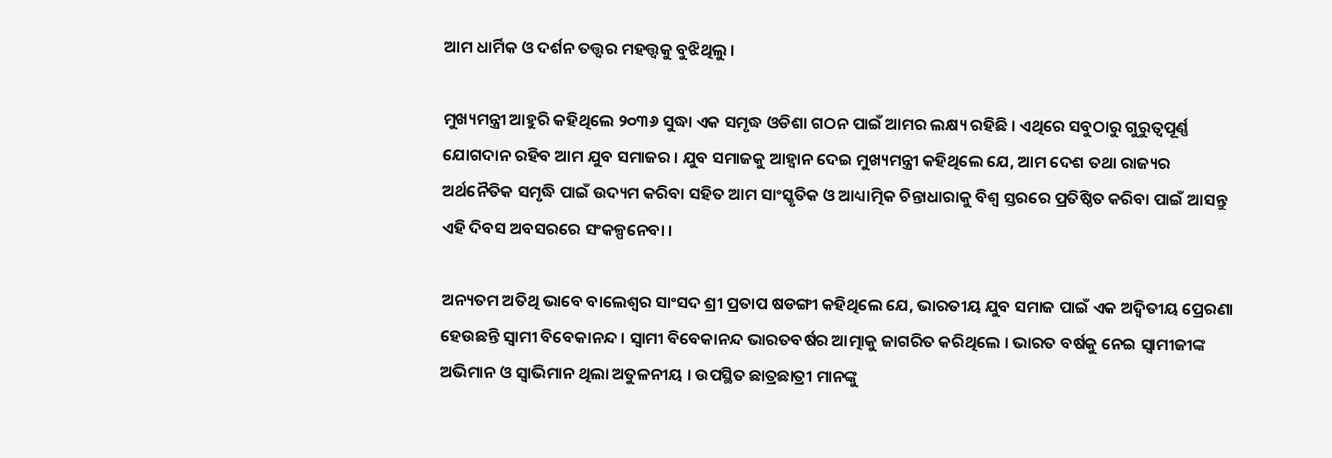ଆମ ଧାର୍ମିକ ଓ ଦର୍ଶନ ତତ୍ତ୍ୱର ମହତ୍ତ୍ୱକୁ ବୁଝିଥିଲୁ ।

ମୁଖ୍ୟମନ୍ତ୍ରୀ ଆହୁରି କହିଥିଲେ ୨୦୩୬ ସୁଦ୍ଧା ଏକ ସମୃଦ୍ଧ ଓଡିଶା ଗଠନ ପାଇଁ ଆମର ଲକ୍ଷ୍ୟ ରହିଛି । ଏଥିରେ ସବୁଠାରୁ ଗୁରୁତ୍ୱପୂର୍ଣ୍ଣ ଯୋଗଦାନ ରହିବ ଆମ ଯୁବ ସମାଜର । ଯୁବ ସମାଜକୁ ଆହ୍ୱାନ ଦେଇ ମୁଖ୍ୟମନ୍ତ୍ରୀ କହିଥିଲେ ଯେ, ଆମ ଦେଶ ତଥା ରାଜ୍ୟର ଅର୍ଥନୈତିକ ସମୃଦ୍ଧି ପାଇଁ ଉଦ୍ୟମ କରିବା ସହିତ ଆମ ସାଂସ୍କୃତିକ ଓ ଆଧ୍ୟାତ୍ମିକ ଚିନ୍ତାଧାରାକୁ ବିଶ୍ୱ ସ୍ତରରେ ପ୍ରତିଷ୍ଠିତ କରିବା ପାଇଁ ଆସନ୍ତୁ ଏହି ଦିବସ ଅବସରରେ ସଂକଳ୍ପନେବା ।

ଅନ୍ୟତମ ଅତିଥି ଭାବେ ବାଲେଶ୍ୱର ସାଂସଦ ଶ୍ରୀ ପ୍ରତାପ ଷଡଙ୍ଗୀ କହିଥିଲେ ଯେ, ଭାରତୀୟ ଯୁବ ସମାଜ ପାଇଁ ଏକ ଅଦ୍ୱିତୀୟ ପ୍ରେରଣା ହେଉଛନ୍ତି ସ୍ୱାମୀ ବିବେକାନନ୍ଦ । ସ୍ୱାମୀ ବିବେକାନନ୍ଦ ଭାରତବର୍ଷର ଆତ୍ମାକୁ ଜାଗରିତ କରିଥିଲେ । ଭାରତ ବର୍ଷକୁ ନେଇ ସ୍ୱାମୀଜୀଙ୍କ ଅଭିମାନ ଓ ସ୍ୱାଭିମାନ ଥିଲା ଅତୁଳନୀୟ । ଉପସ୍ଥିତ ଛାତ୍ରଛାତ୍ରୀ ମାନଙ୍କୁ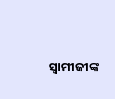ସ୍ୱାମୀଜୀଙ୍କ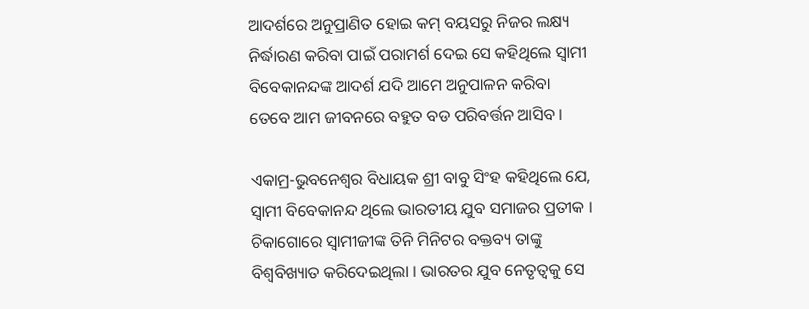ଆଦର୍ଶରେ ଅନୁପ୍ରାଣିତ ହୋଇ କମ୍ ବୟସରୁ ନିଜର ଲକ୍ଷ୍ୟ ନିର୍ଦ୍ଧାରଣ କରିବା ପାଇଁ ପରାମର୍ଶ ଦେଇ ସେ କହିଥିଲେ ସ୍ୱାମୀ ବିବେକାନନ୍ଦଙ୍କ ଆଦର୍ଶ ଯଦି ଆମେ ଅନୁପାଳନ କରିବା ତେବେ ଆମ ଜୀବନରେ ବହୁତ ବଡ ପରିବର୍ତ୍ତନ ଆସିବ ।

ଏକାମ୍ର-ଭୁବନେଶ୍ୱର ବିଧାୟକ ଶ୍ରୀ ବାବୁ ସିଂହ କହିଥିଲେ ଯେ, ସ୍ୱାମୀ ବିବେକାନନ୍ଦ ଥିଲେ ଭାରତୀୟ ଯୁବ ସମାଜର ପ୍ରତୀକ । ଚିକାଗୋରେ ସ୍ୱାମୀଜୀଙ୍କ ତିନି ମିନିଟର ବକ୍ତବ୍ୟ ତାଙ୍କୁ ବିଶ୍ୱବିଖ୍ୟାତ କରିଦେଇଥିଲା । ଭାରତର ଯୁବ ନେତୃତ୍ୱକୁ ସେ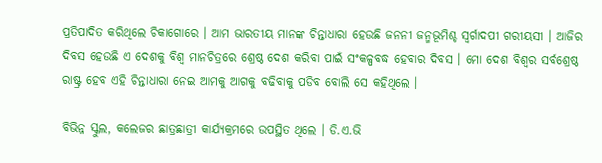ପ୍ରତିପାଦିତ କରିଥିଲେ ଚିକାଗୋରେ । ଆମ ଭାରତୀୟ ମାନଙ୍କ ଚିନ୍ତାଧାରା ହେଉଛି ଜନନୀ ଜନ୍ମଭୂମିଶ୍ଚ ସ୍ୱର୍ଗାଦପୀ ଗରୀୟସୀ । ଆଜିର ଦିବସ ହେଉଛି ଏ ଦେଶକୁ ବିଶ୍ୱ ମାନଚିତ୍ରରେ ଶ୍ରେଷ୍ଠ ଦେଶ କରିବା ପାଇଁ ସଂକଳ୍ପବଦ୍ଧ ହେବାର ଦିବସ । ମୋ ଦେଶ ବିଶ୍ୱର ସର୍ବଶ୍ରେଷ୍ଠ ରାଷ୍ଟ୍ର ହେବ ଏହି ଚିନ୍ତାଧାରା ନେଇ ଆମକୁ ଆଗକୁ ବଢିବାକୁ ପଡିବ ବୋଲି ସେ କହିଥିଲେ ।

ବିଭିନ୍ନ ସ୍କୁଲ, କଲେଜର ଛାତ୍ରଛାତ୍ରୀ କାର୍ଯ୍ୟକ୍ରମରେ ଉପସ୍ଥିତ ଥିଲେ । ଡି.ଏ.ଭି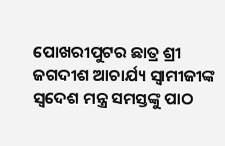ପୋଖରୀପୁଟର ଛାତ୍ର ଶ୍ରୀ ଜଗଦୀଶ ଆଚାର୍ଯ୍ୟ ସ୍ୱାମୀଜୀଙ୍କ ସ୍ୱଦେଶ ମନ୍ତ୍ର ସମସ୍ତଙ୍କୁ ପାଠ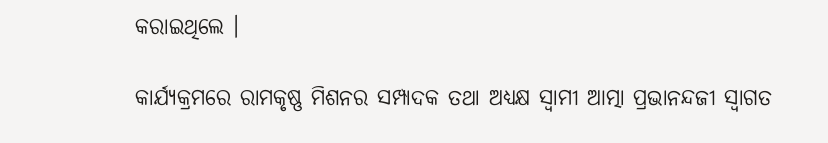କରାଇଥିଲେ ।

କାର୍ଯ୍ୟକ୍ରମରେ ରାମକୃଷ୍ଣ ମିଶନର ସମ୍ପାଦକ ତଥା ଅଧ୍ୟକ୍ଷ ସ୍ୱାମୀ ଆତ୍ମା ପ୍ରଭାନନ୍ଦଜୀ ସ୍ୱାଗତ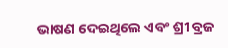ଭାଷଣ ଦେଇଥିଲେ ଏବଂ ଶ୍ରୀ ବ୍ରଜ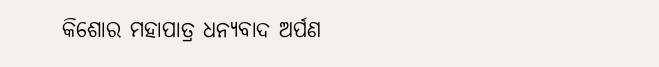କିଶୋର ମହାପାତ୍ର ଧନ୍ୟବାଦ ଅର୍ପଣ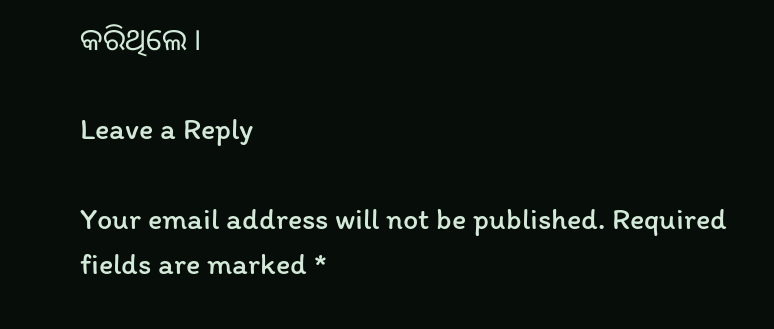କରିଥିଲେ ।

Leave a Reply

Your email address will not be published. Required fields are marked *